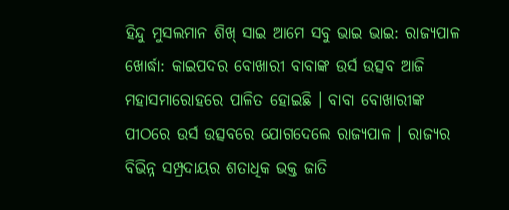ହିନ୍ଦୁ ମୁସଲମାନ ଶିଖ୍ ସାଇ ଆମେ ସବୁ ଭାଇ ଭାଇ: ରାଜ୍ୟପାଳ
ଖୋର୍ଦ୍ଧା: କାଇପଦର ବୋଖାରୀ ବାବାଙ୍କ ଉର୍ସ ଉତ୍ସବ ଆଜି ମହାସମାରୋହରେ ପାଳିତ ହୋଇଛି । ବାବା ବୋଖାରୀଙ୍କ ପୀଠରେ ଉର୍ସ ଉତ୍ସବରେ ଯୋଗଦେଲେ ରାଜ୍ୟପାଳ । ରାଜ୍ୟର ବିଭିନ୍ନ ସମ୍ପ୍ରଦାୟର ଶତାଧିକ ଭକ୍ତ ଜାତି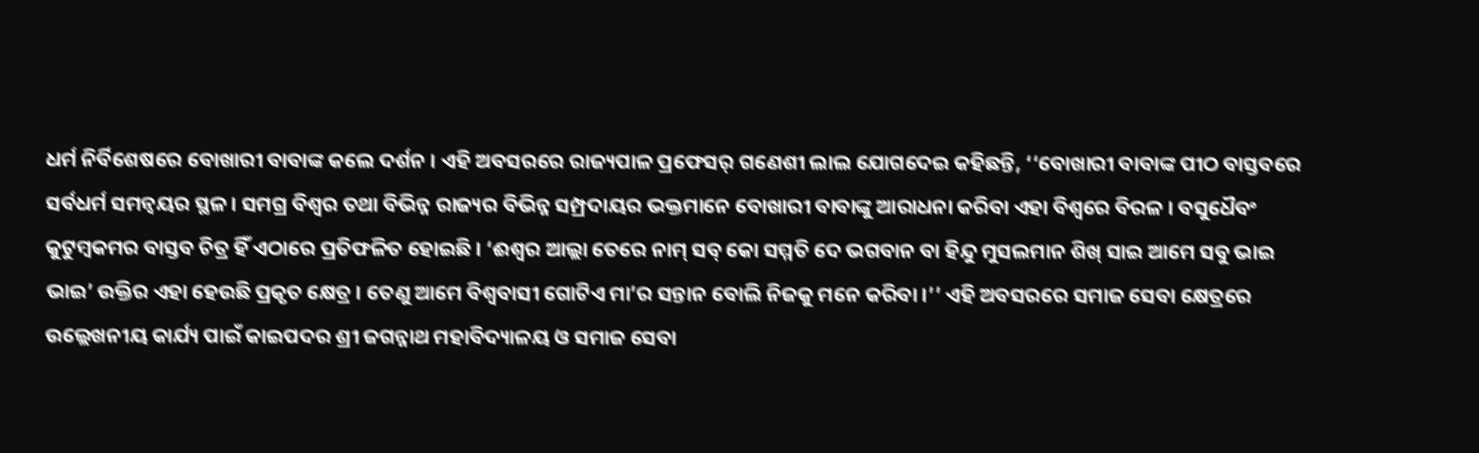ଧର୍ମ ନିର୍ବିଶେଷରେ ବୋଖାରୀ ବାବାଙ୍କ କଲେ ଦର୍ଶନ । ଏହି ଅବସରରେ ରାଜ୍ୟପାଳ ପ୍ରଫେସର୍ ଗଣେଶୀ ଲାଲ ଯୋଗଦେଇ କହିଛନ୍ତି, ‘‘ବୋଖାରୀ ବାବାଙ୍କ ପୀଠ ବାସ୍ତବରେ ସର୍ବଧର୍ମ ସମନ୍ବୟର ସ୍ଥଳ । ସମଗ୍ର ବିଶ୍ବର ତଥା ବିଭିନ୍ନ ରାଜ୍ୟର ବିଭିନ୍ନ ସମ୍ପ୍ରଦାୟର ଭକ୍ତମାନେ ବୋଖାରୀ ବାବାଙ୍କୁ ଆରାଧନା କରିବା ଏହା ବିଶ୍ଵରେ ବିରଳ । ବସୁଧୈବଂ କୁଟୁମ୍ବକମର ବାସ୍ତବ ଚିତ୍ର ହିଁ ଏଠାରେ ପ୍ରତିଫଳିତ ହୋଇଛି । ‘ଈଶ୍ବର ଆଲ୍ଲା ତେରେ ନାମ୍ ସବ୍ କୋ ସମ୍ମତି ଦେ ଭଗବାନ ବା ହିନ୍ଦୁ ମୁସଲମାନ ଶିଖ୍ ସାଇ ଆମେ ସବୁ ଭାଇ ଭାଇ’ ଉକ୍ତିର ଏହା ହେଉଛି ପ୍ରକୃତ କ୍ଷେତ୍ର । ତେଣୁ ଆମେ ବିଶ୍ଵବାସୀ ଗୋଟିଏ ମା’ର ସନ୍ତାନ ବୋଲି ନିଜକୁ ମନେ କରିବା ।’’ ଏହି ଅବସରରେ ସମାଜ ସେବା କ୍ଷେତ୍ରରେ ଉଲ୍ଲେଖନୀୟ କାର୍ଯ୍ୟ ପାଇଁ କାଇପଦର ଶ୍ରୀ ଜଗନ୍ନାଥ ମହାବିଦ୍ୟାଳୟ ଓ ସମାଜ ସେବା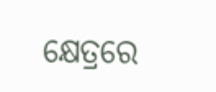କ୍ଷେତ୍ରରେ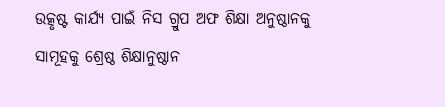ଉତ୍କୃଷ୍ଟ କାର୍ଯ୍ୟ ପାଇଁ ନିସ ଗ୍ରୁପ ଅଫ ଶିକ୍ଷା ଅନୁଷ୍ଠାନକୁ ସାମୂହକୁ ଶ୍ରେଷ୍ଠ ଶିକ୍ଷାନୁଷ୍ଠାନ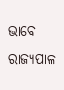ଭାବେ ରାଜ୍ୟପାଳ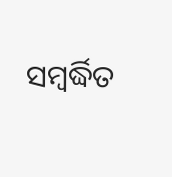ସମ୍ବର୍ଦ୍ଧିତ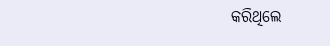କରିଥିଲେ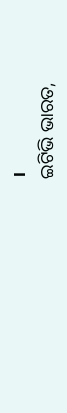।
ଇଟିଭି ଭାରତ,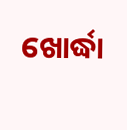ଖୋର୍ଦ୍ଧା